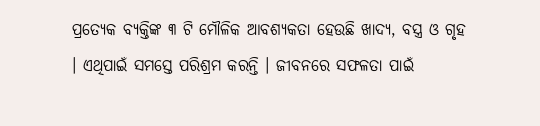ପ୍ରତ୍ୟେକ ବ୍ୟକ୍ତିଙ୍କ ୩ ଟି ମୌଳିକ ଆବଶ୍ୟକତା ହେଉଛି ଖାଦ୍ୟ, ବସ୍ତ୍ର ଓ ଗୃହ । ଏଥିପାଇଁ ସମସ୍ତେ ପରିଶ୍ରମ କରନ୍ତି । ଜୀବନରେ ସଫଳତା ପାଇଁ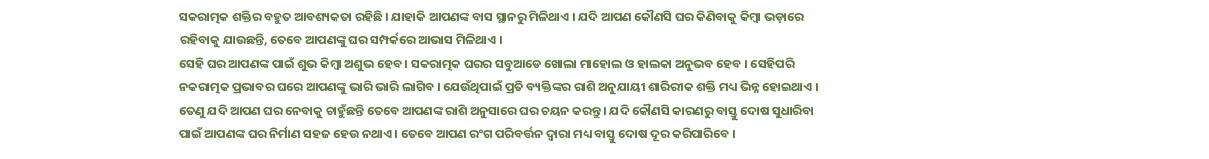ସକରାତ୍ମକ ଶକ୍ତିର ବହୁତ ଆବଶ୍ୟକତା ରହିଛି । ଯାହାକି ଆପଣଙ୍କ ବାସ ସ୍ଥାନରୁ ମିଳିଥାଏ । ଯଦି ଆପଣ କୌଣସି ଘର କିଣିବାକୁ କିମ୍ବା ଭଡ଼ାରେ ରହିବାକୁ ଯାଉଛନ୍ତି, ତେବେ ଆପଣଙ୍କୁ ଘର ସମ୍ପର୍କରେ ଆଭାସ ମିଳିଥାଏ ।
ସେହି ଘର ଆପଣଙ୍କ ପାଇଁ ଶୁଭ କିମ୍ବା ଅଶୁଭ ହେବ । ସକରାତ୍ମକ ଘରର ସବୁଆଡେ ଖୋଲା ମାହୋଲ ଓ ହାଲକା ଅନୁଭବ ହେବ । ସେହିପରି ନକରାତ୍ମକ ପ୍ରଭାବର ଘରେ ଆପଣଙ୍କୁ ଭାରି ଭାରି ଲାଗିବ । ଯେଉଁଥିପାଇଁ ପ୍ରତି ବ୍ୟକ୍ତିଙ୍କର ରାଶି ଅନୁଯାୟୀ ଶାରିରୀକ ଶକ୍ତି ମଧ୍ୟ ଭିନ୍ନ ହୋଇଥାଏ ।
ତେଣୁ ଯଦି ଆପଣ ଘର ନେବାକୁ ଚାହୁଁଛନ୍ତି ତେବେ ଆପଣଙ୍କ ରାଶି ଅନୁସାରେ ଘର ଚୟନ କରନ୍ତୁ । ଯଦି କୌଣସି କାରଣରୁ ବାସ୍ତୁ ଦୋଷ ସୁଧାରିବା ପାଇଁ ଆପଣଙ୍କ ଘର ନିର୍ମାଣ ସହଜ ହେଉ ନଥାଏ । ତେବେ ଆପଣ ରଂଗ ପରିବର୍ତ୍ତନ ଦ୍ୱାରା ମଧ୍ୟ ବାସ୍ତୁ ଦୋଷ ଦୂର କରିପାରିବେ ।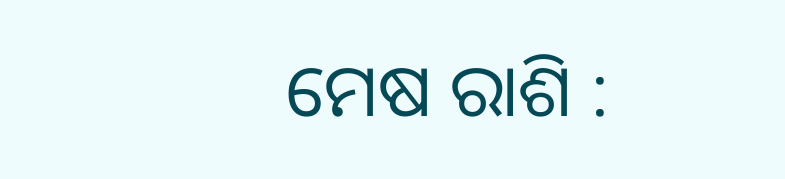ମେଷ ରାଶି :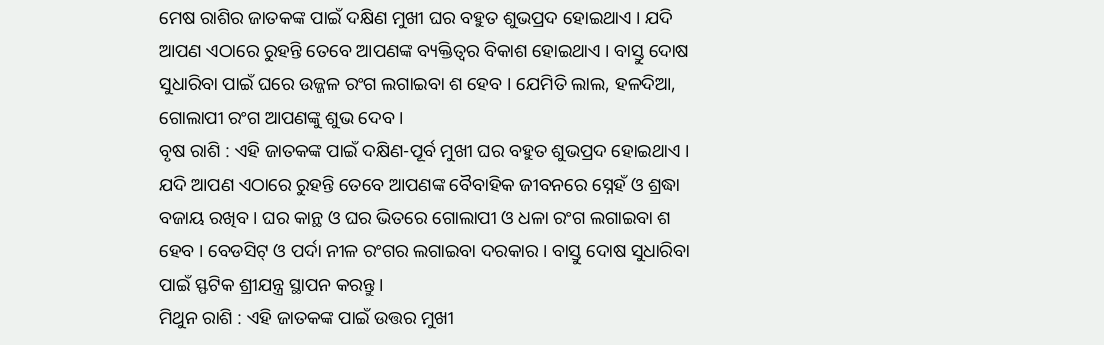ମେଷ ରାଶିର ଜାତକଙ୍କ ପାଇଁ ଦକ୍ଷିଣ ମୁଖୀ ଘର ବହୁତ ଶୁଭପ୍ରଦ ହୋଇଥାଏ । ଯଦି ଆପଣ ଏଠାରେ ରୁହନ୍ତି ତେବେ ଆପଣଙ୍କ ବ୍ୟକ୍ତିତ୍ୱର ବିକାଶ ହୋଇଥାଏ । ବାସ୍ତୁ ଦୋଷ ସୁଧାରିବା ପାଇଁ ଘରେ ଉଜ୍ଜଳ ରଂଗ ଲଗାଇବା ଶ ହେବ । ଯେମିତି ଲାଲ, ହଳଦିଆ, ଗୋଲାପୀ ରଂଗ ଆପଣଙ୍କୁ ଶୁଭ ଦେବ ।
ବୃଷ ରାଶି : ଏହି ଜାତକଙ୍କ ପାଇଁ ଦକ୍ଷିଣ-ପୂର୍ବ ମୁଖୀ ଘର ବହୁତ ଶୁଭପ୍ରଦ ହୋଇଥାଏ । ଯଦି ଆପଣ ଏଠାରେ ରୁହନ୍ତି ତେବେ ଆପଣଙ୍କ ବୈବାହିକ ଜୀବନରେ ସ୍ନେହଁ ଓ ଶ୍ରଦ୍ଧା ବଜାୟ ରଖିବ । ଘର କାନ୍ଥ ଓ ଘର ଭିତରେ ଗୋଲାପୀ ଓ ଧଳା ରଂଗ ଲଗାଇବା ଶ ହେବ । ବେଡସିଟ୍ ଓ ପର୍ଦା ନୀଳ ରଂଗର ଲଗାଇବା ଦରକାର । ବାସ୍ତୁ ଦୋଷ ସୁଧାରିବା ପାଇଁ ସ୍ଫଟିକ ଶ୍ରୀଯନ୍ତ୍ର ସ୍ଥାପନ କରନ୍ତୁ ।
ମିଥୁନ ରାଶି : ଏହି ଜାତକଙ୍କ ପାଇଁ ଉତ୍ତର ମୁଖୀ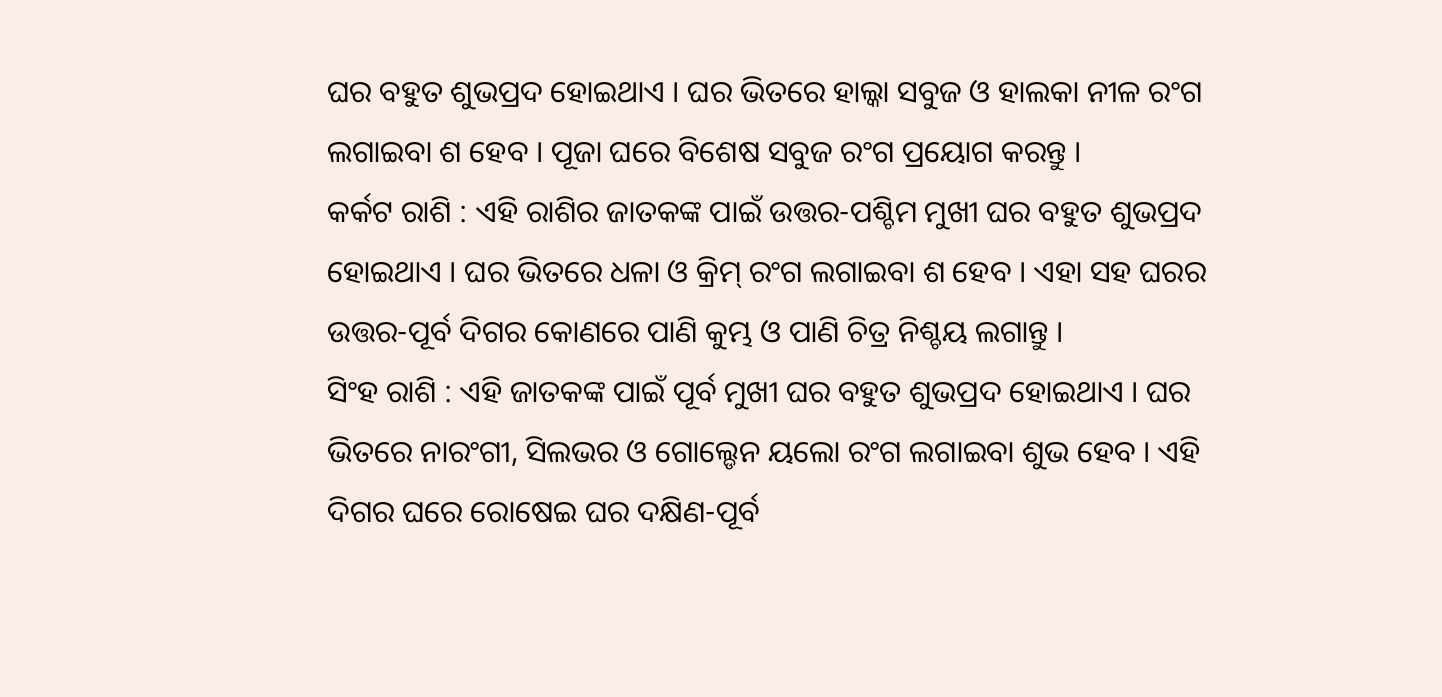ଘର ବହୁତ ଶୁଭପ୍ରଦ ହୋଇଥାଏ । ଘର ଭିତରେ ହାଲ୍କା ସବୁଜ ଓ ହାଲକା ନୀଳ ରଂଗ ଲଗାଇବା ଶ ହେବ । ପୂଜା ଘରେ ବିଶେଷ ସବୁଜ ରଂଗ ପ୍ରୟୋଗ କରନ୍ତୁ ।
କର୍କଟ ରାଶି : ଏହି ରାଶିର ଜାତକଙ୍କ ପାଇଁ ଉତ୍ତର-ପଶ୍ଚିମ ମୁଖୀ ଘର ବହୁତ ଶୁଭପ୍ରଦ ହୋଇଥାଏ । ଘର ଭିତରେ ଧଳା ଓ କ୍ରିମ୍ ରଂଗ ଲଗାଇବା ଶ ହେବ । ଏହା ସହ ଘରର ଉତ୍ତର-ପୂର୍ବ ଦିଗର କୋଣରେ ପାଣି କୁମ୍ଭ ଓ ପାଣି ଚିତ୍ର ନିଶ୍ଚୟ ଲଗାନ୍ତୁ ।
ସିଂହ ରାଶି : ଏହି ଜାତକଙ୍କ ପାଇଁ ପୂର୍ବ ମୁଖୀ ଘର ବହୁତ ଶୁଭପ୍ରଦ ହୋଇଥାଏ । ଘର ଭିତରେ ନାରଂଗୀ, ସିଲଭର ଓ ଗୋଲ୍ଡେନ ୟଲୋ ରଂଗ ଲଗାଇବା ଶୁଭ ହେବ । ଏହି ଦିଗର ଘରେ ରୋଷେଇ ଘର ଦକ୍ଷିଣ-ପୂର୍ବ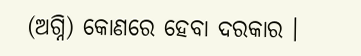(ଅଗ୍ନି) କୋଣରେ ହେବା ଦରକାର ।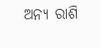ଅନ୍ୟ ରାଶି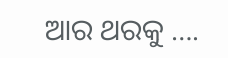ଆର ଥରକୁ ….